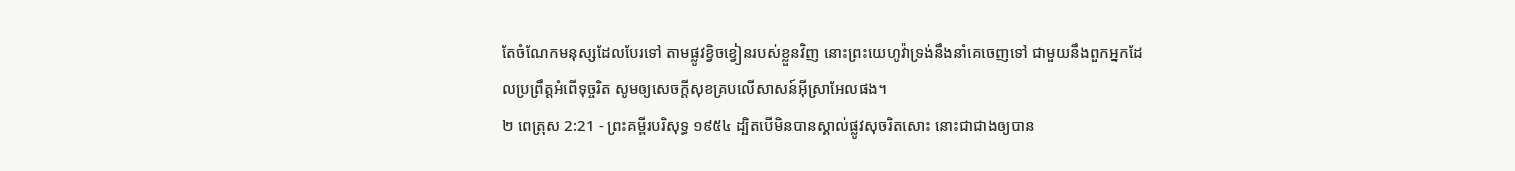តែចំណែកមនុស្សដែលបែរទៅ តាមផ្លូវខ្វិចខ្វៀនរបស់ខ្លួនវិញ នោះព្រះយេហូវ៉ាទ្រង់នឹងនាំគេចេញទៅ ជាមួយនឹងពួកអ្នកដែលប្រព្រឹត្តអំពើទុច្ចរិត សូមឲ្យសេចក្ដីសុខគ្របលើសាសន៍អ៊ីស្រាអែលផង។
២ ពេត្រុស 2:21 - ព្រះគម្ពីរបរិសុទ្ធ ១៩៥៤ ដ្បិតបើមិនបានស្គាល់ផ្លូវសុចរិតសោះ នោះជាជាងឲ្យបាន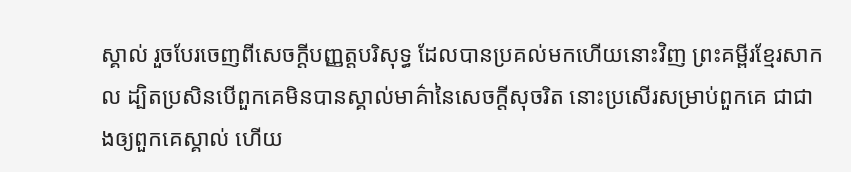ស្គាល់ រួចបែរចេញពីសេចក្ដីបញ្ញត្តបរិសុទ្ធ ដែលបានប្រគល់មកហើយនោះវិញ ព្រះគម្ពីរខ្មែរសាកល ដ្បិតប្រសិនបើពួកគេមិនបានស្គាល់មាគ៌ានៃសេចក្ដីសុចរិត នោះប្រសើរសម្រាប់ពួកគេ ជាជាងឲ្យពួកគេស្គាល់ ហើយ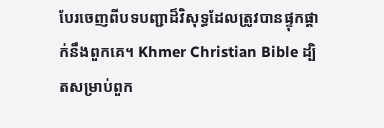បែរចេញពីបទបញ្ជាដ៏វិសុទ្ធដែលត្រូវបានផ្ទុកផ្ដាក់នឹងពួកគេ។ Khmer Christian Bible ដ្បិតសម្រាប់ពួក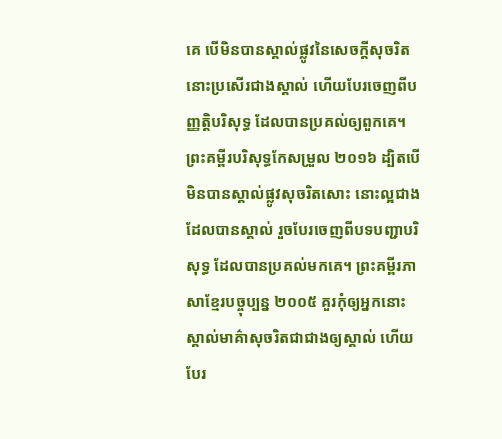គេ បើមិនបានស្គាល់ផ្លូវនៃសេចក្ដីសុចរិត នោះប្រសើរជាងស្គាល់ ហើយបែរចេញពីបញ្ញត្ដិបរិសុទ្ធ ដែលបានប្រគល់ឲ្យពួកគេ។ ព្រះគម្ពីរបរិសុទ្ធកែសម្រួល ២០១៦ ដ្បិតបើមិនបានស្គាល់ផ្លូវសុចរិតសោះ នោះល្អជាងដែលបានស្គាល់ រួចបែរចេញពីបទបញ្ជាបរិសុទ្ធ ដែលបានប្រគល់មកគេ។ ព្រះគម្ពីរភាសាខ្មែរបច្ចុប្បន្ន ២០០៥ គួរកុំឲ្យអ្នកនោះស្គាល់មាគ៌ាសុចរិតជាជាងឲ្យស្គាល់ ហើយបែរ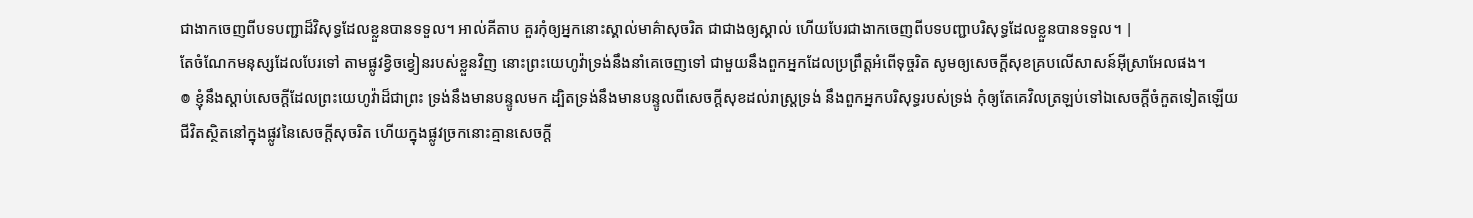ជាងាកចេញពីបទបញ្ជាដ៏វិសុទ្ធដែលខ្លួនបានទទួល។ អាល់គីតាប គួរកុំឲ្យអ្នកនោះស្គាល់មាគ៌ាសុចរិត ជាជាងឲ្យស្គាល់ ហើយបែរជាងាកចេញពីបទបញ្ជាបរិសុទ្ធដែលខ្លួនបានទទួល។ |
តែចំណែកមនុស្សដែលបែរទៅ តាមផ្លូវខ្វិចខ្វៀនរបស់ខ្លួនវិញ នោះព្រះយេហូវ៉ាទ្រង់នឹងនាំគេចេញទៅ ជាមួយនឹងពួកអ្នកដែលប្រព្រឹត្តអំពើទុច្ចរិត សូមឲ្យសេចក្ដីសុខគ្របលើសាសន៍អ៊ីស្រាអែលផង។
៙ ខ្ញុំនឹងស្តាប់សេចក្ដីដែលព្រះយេហូវ៉ាដ៏ជាព្រះ ទ្រង់នឹងមានបន្ទូលមក ដ្បិតទ្រង់នឹងមានបន្ទូលពីសេចក្ដីសុខដល់រាស្ត្រទ្រង់ នឹងពួកអ្នកបរិសុទ្ធរបស់ទ្រង់ កុំឲ្យតែគេវិលត្រឡប់ទៅឯសេចក្ដីចំកួតទៀតឡើយ
ជីវិតស្ថិតនៅក្នុងផ្លូវនៃសេចក្ដីសុចរិត ហើយក្នុងផ្លូវច្រកនោះគ្មានសេចក្ដី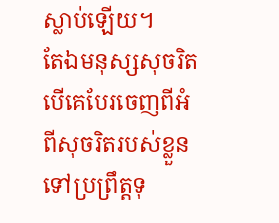ស្លាប់ឡើយ។
តែឯមនុស្សសុចរិត បើគេបែរចេញពីអំពីសុចរិតរបស់ខ្លួន ទៅប្រព្រឹត្តទុ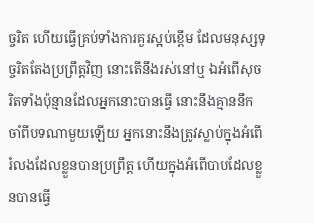ច្ចរិត ហើយធ្វើគ្រប់ទាំងការគួរស្អប់ខ្ពើម ដែលមនុស្សទុច្ចរិតតែងប្រព្រឹត្តវិញ នោះតើនឹងរស់នៅឬ ឯអំពើសុចរិតទាំងប៉ុន្មានដែលអ្នកនោះបានធ្វើ នោះនឹងគ្មាននឹកចាំពីបទណាមួយឡើយ អ្នកនោះនឹងត្រូវស្លាប់ក្នុងអំពើរំលងដែលខ្លួនបានប្រព្រឹត្ត ហើយក្នុងអំពើបាបដែលខ្លួនបានធ្វើ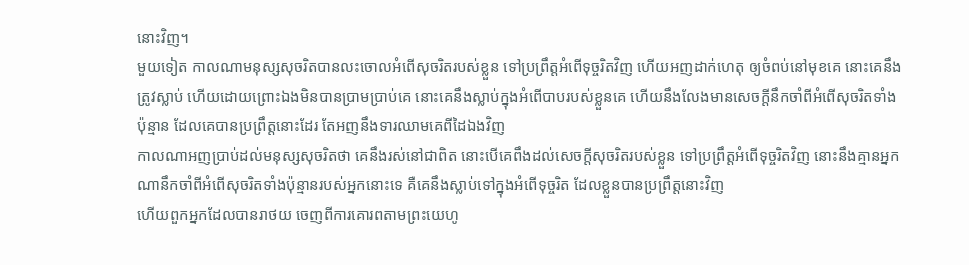នោះវិញ។
មួយទៀត កាលណាមនុស្សសុចរិតបានលះចោលអំពើសុចរិតរបស់ខ្លួន ទៅប្រព្រឹត្តអំពើទុច្ចរិតវិញ ហើយអញដាក់ហេតុ ឲ្យចំពប់នៅមុខគេ នោះគេនឹងត្រូវស្លាប់ ហើយដោយព្រោះឯងមិនបានប្រាមប្រាប់គេ នោះគេនឹងស្លាប់ក្នុងអំពើបាបរបស់ខ្លួនគេ ហើយនឹងលែងមានសេចក្ដីនឹកចាំពីអំពើសុចរិតទាំងប៉ុន្មាន ដែលគេបានប្រព្រឹត្តនោះដែរ តែអញនឹងទារឈាមគេពីដៃឯងវិញ
កាលណាអញប្រាប់ដល់មនុស្សសុចរិតថា គេនឹងរស់នៅជាពិត នោះបើគេពឹងដល់សេចក្ដីសុចរិតរបស់ខ្លួន ទៅប្រព្រឹត្តអំពើទុច្ចរិតវិញ នោះនឹងគ្មានអ្នកណានឹកចាំពីអំពើសុចរិតទាំងប៉ុន្មានរបស់អ្នកនោះទេ គឺគេនឹងស្លាប់ទៅក្នុងអំពើទុច្ចរិត ដែលខ្លួនបានប្រព្រឹត្តនោះវិញ
ហើយពួកអ្នកដែលបានរាថយ ចេញពីការគោរពតាមព្រះយេហូ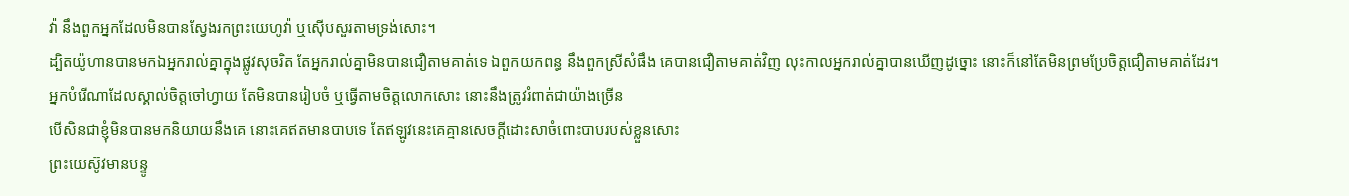វ៉ា នឹងពួកអ្នកដែលមិនបានស្វែងរកព្រះយេហូវ៉ា ឬស៊ើបសួរតាមទ្រង់សោះ។
ដ្បិតយ៉ូហានបានមកឯអ្នករាល់គ្នាក្នុងផ្លូវសុចរិត តែអ្នករាល់គ្នាមិនបានជឿតាមគាត់ទេ ឯពួកយកពន្ធ នឹងពួកស្រីសំផឹង គេបានជឿតាមគាត់វិញ លុះកាលអ្នករាល់គ្នាបានឃើញដូច្នោះ នោះក៏នៅតែមិនព្រមប្រែចិត្តជឿតាមគាត់ដែរ។
អ្នកបំរើណាដែលស្គាល់ចិត្តចៅហ្វាយ តែមិនបានរៀបចំ ឬធ្វើតាមចិត្តលោកសោះ នោះនឹងត្រូវរំពាត់ជាយ៉ាងច្រើន
បើសិនជាខ្ញុំមិនបានមកនិយាយនឹងគេ នោះគេឥតមានបាបទេ តែឥឡូវនេះគេគ្មានសេចក្ដីដោះសាចំពោះបាបរបស់ខ្លួនសោះ
ព្រះយេស៊ូវមានបន្ទូ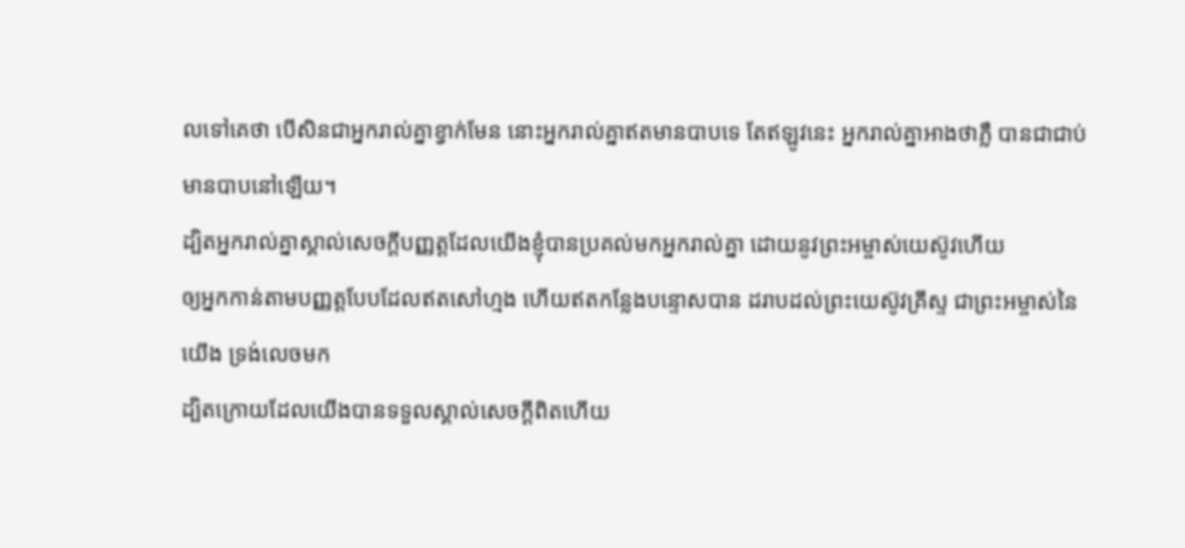លទៅគេថា បើសិនជាអ្នករាល់គ្នាខ្វាក់មែន នោះអ្នករាល់គ្នាឥតមានបាបទេ តែឥឡូវនេះ អ្នករាល់គ្នាអាងថាភ្លឺ បានជាជាប់មានបាបនៅឡើយ។
ដ្បិតអ្នករាល់គ្នាស្គាល់សេចក្ដីបញ្ញត្តដែលយើងខ្ញុំបានប្រគល់មកអ្នករាល់គ្នា ដោយនូវព្រះអម្ចាស់យេស៊ូវហើយ
ឲ្យអ្នកកាន់តាមបញ្ញត្តបែបដែលឥតសៅហ្មង ហើយឥតកន្លែងបន្ទោសបាន ដរាបដល់ព្រះយេស៊ូវគ្រីស្ទ ជាព្រះអម្ចាស់នៃយើង ទ្រង់លេចមក
ដ្បិតក្រោយដែលយើងបានទទួលស្គាល់សេចក្ដីពិតហើយ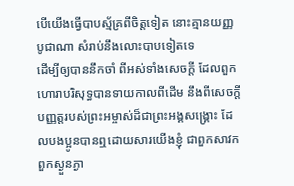បើយើងធ្វើបាបស្ម័គ្រពីចិត្តទៀត នោះគ្មានយញ្ញបូជាណា សំរាប់នឹងលោះបាបទៀតទេ
ដើម្បីឲ្យបាននឹកចាំ ពីអស់ទាំងសេចក្ដី ដែលពួកហោរាបរិសុទ្ធបានទាយកាលពីដើម នឹងពីសេចក្ដីបញ្ញត្តរបស់ព្រះអម្ចាស់ដ៏ជាព្រះអង្គសង្គ្រោះ ដែលបងប្អូនបានឮដោយសារយើងខ្ញុំ ជាពួកសាវក
ពួកស្ងួនភ្ងា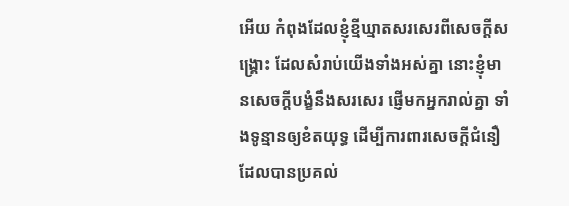អើយ កំពុងដែលខ្ញុំខ្មីឃ្មាតសរសេរពីសេចក្ដីសង្គ្រោះ ដែលសំរាប់យើងទាំងអស់គ្នា នោះខ្ញុំមានសេចក្ដីបង្ខំនឹងសរសេរ ផ្ញើមកអ្នករាល់គ្នា ទាំងទូន្មានឲ្យខំតយុទ្ធ ដើម្បីការពារសេចក្ដីជំនឿ ដែលបានប្រគល់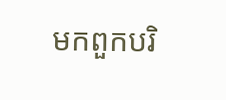មកពួកបរិ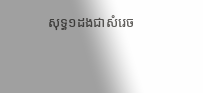សុទ្ធ១ដងជាសំរេច